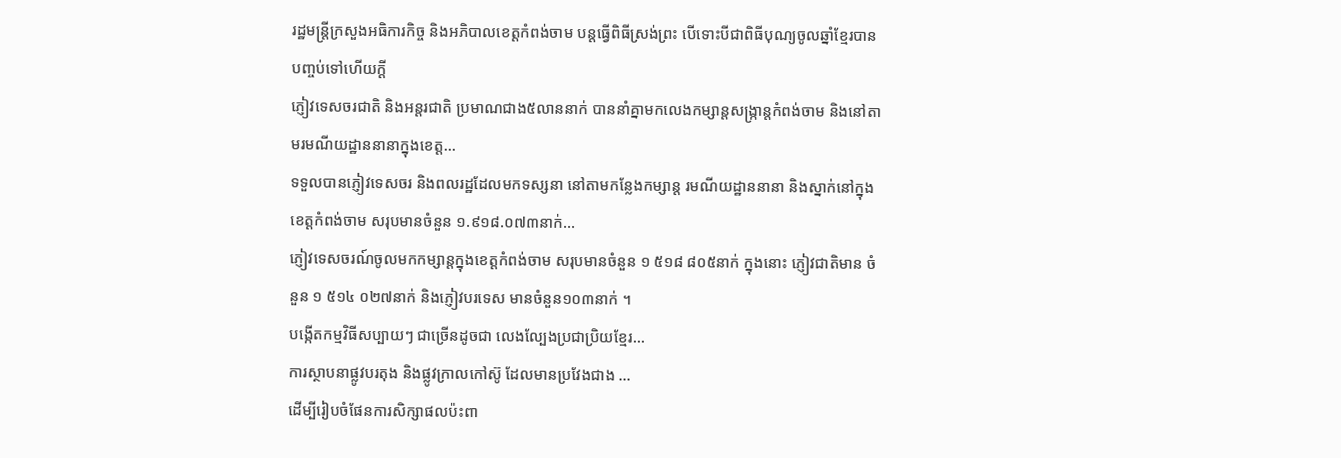រដ្ឋមន្រ្តីក្រសួងអធិការកិច្ច និងអភិបាលខេត្តកំពង់ចាម បន្តធ្វើពិធីស្រង់ព្រះ បើទោះបីជាពិធីបុណ្យចូលឆ្នាំខ្មែរបានបញ្ចប់ទៅហើយក្ដី
ភ្ញៀវទេសចរជាតិ និងអន្តរជាតិ ប្រមាណជាង៥លាននាក់ បាននាំគ្នាមកលេងកម្សាន្តសង្ក្រាន្តកំពង់ចាម និងនៅតាមរមណីយដ្ឋាននានាក្នុងខេត្ត...
ទទួលបានភ្ញៀវទេសចរ និងពលរដ្ឋដែលមកទស្សនា នៅតាមកន្លែងកម្សាន្ត រមណីយដ្ឋាននានា និងស្នាក់នៅក្នុងខេត្តកំពង់ចាម សរុបមានចំនួន ១.៩១៨.០៧៣នាក់...
ភ្ញៀវទេសចរណ៍ចូលមកកម្សាន្តក្នុងខេត្តកំពង់ចាម សរុបមានចំនួន ១ ៥១៨ ៨០៥នាក់ ក្នុងនោះ ភ្ញៀវជាតិមាន ចំនួន ១ ៥១៤ ០២៧នាក់ និងភ្ញៀវបរទេស មានចំនួន១០៣នាក់ ។
បង្កើតកម្មវិធីសប្បាយៗ ជាច្រើនដូចជា លេងល្បែងប្រជាប្រិយខ្មែរ...
ការស្ថាបនាផ្លូវបរតុង និងផ្លូវក្រាលកៅស៊ូ ដែលមានប្រវែងជាង ...
ដេីម្បីរៀបចំផែនការសិក្សាផលប៉ះពា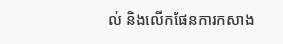ល់ និងលេីកផែនការកសាង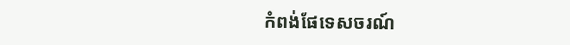កំពង់ផែទេសចរណ៍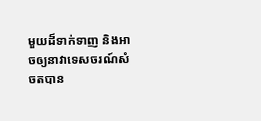មួយដ៏ទាក់ទាញ និងអាចឲ្យនាវាទេសចរណ៍សំចតបាន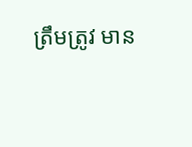ត្រឹមត្រូវ មាន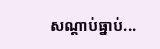សណ្តាប់ធ្នាប់...